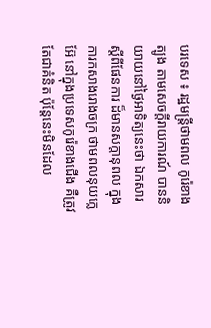បរទេស ៖ រដ្ឋមន្ត្រីថាមពល កូរ៉េខាងត្បូង តាមសេចក្តីរាយការណ៍ បាននិយាយនៅថ្ងៃអាទិត្យនេះថា ឯកសារស្តីពីផែនការ ដ៏មានសក្តានុពល ក្នុងការកសាងរោងចក្រ ថាមពលនុយក្លេអ៊ែ នៅក្នុងប្រទេសកូរ៉េខាងជើង គឺត្រូវតែជាគំនិត ប៉ុន្តែនេះមិនដែល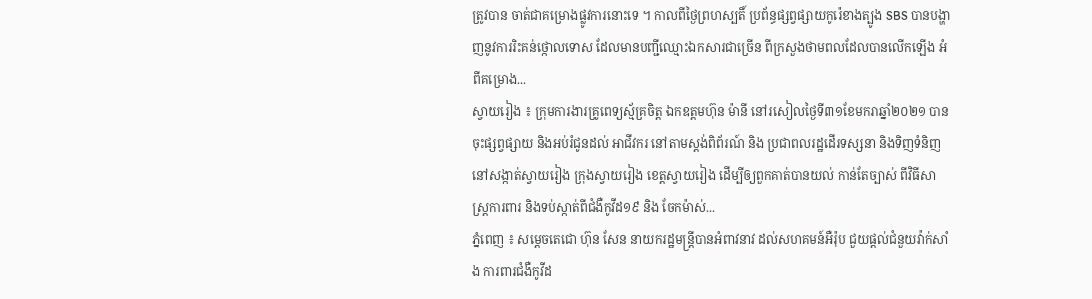ត្រូវបាន ចាត់ជាគម្រោងផ្លូវការនោះទេ ។ កាលពីថ្ងៃព្រហស្បតិ៍ ប្រព័ន្ធផ្សព្វផ្សាយកូរ៉េខាងត្បូង SBS បានបង្ហាញនូវការរិះគន់ថ្កោលទោស ដែលមានបញ្ជីឈ្មោះឯកសារជាច្រើន ពីក្រសួងថាមពលដែលបានលើកឡើង អំពីគម្រោង...
ស្វាយរៀង ៖ ក្រុមការងារគ្រូពេទ្យស្ម័គ្រចិត្ត ឯកឧត្តមហ៊ុន ម៉ានី នៅរសៀលថ្ងៃទី៣១ខែមករាឆ្នាំ២០២១ បានចុះផ្សព្វផ្សាយ និងអប់រំជូនដល់ អាជីវករ នៅតាមស្តង់ពិព័រណ៍ និង ប្រជាពលរដ្ឋដើរទស្សនា និងទិញទំនិញ នៅសង្កាត់ស្វាយរៀង ក្រុងស្វាយរៀង ខេត្តស្វាយរៀង ដើម្បីឲ្យពួកគាត់បានយល់ កាន់តែច្បាស់ ពីវិធីសាស្រ្តការពារ និងទប់ស្កាត់ពីជំងឺកូវីដ១៩ និង ចែកម៉ាស់...
ភ្នំពេញ ៖ សម្តេចតេជោ ហ៊ុន សែន នាយករដ្ឋមន្ត្រីបានអំពាវនាវ ដល់សហគមន៍អឺរ៉ុប ជួយផ្តល់ជំនួយវ៉ាក់សាំង ការពារជំងឺកូវីដ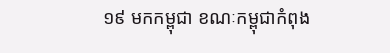១៩ មកកម្ពុជា ខណៈកម្ពុជាកំពុង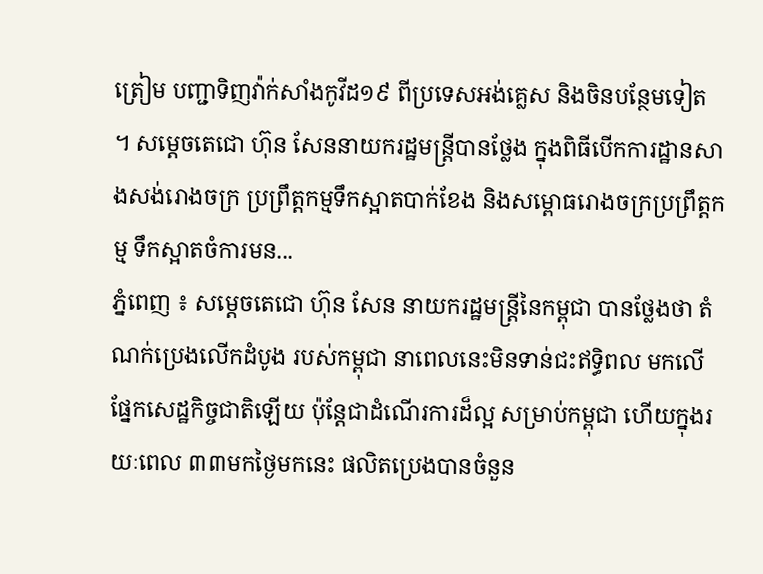ត្រៀម បញ្ជាទិញវ៉ាក់សាំងកូវីដ១៩ ពីប្រទេសអង់គ្លេស និងចិនបន្ថែមទៀត ។ សម្តេចតេជោ ហ៊ុន សែននាយករដ្ឋមន្ត្រីបានថ្លែង ក្នុងពិធីបើកការដ្ឋានសាងសង់រោងចក្រ ប្រព្រឹត្តកម្មទឹកស្អាតបាក់ខែង និងសម្ពោធរោងចក្រប្រព្រឹត្តកម្ម ទឹកស្អាតចំការមន...
ភ្នំពេញ ៖ សម្ដេចតេជោ ហ៊ុន សែន នាយករដ្ឋមន្ដ្រីនៃកម្ពុជា បានថ្លែងថា តំណក់ប្រេងលើកដំបូង របស់កម្ពុជា នាពេលនេះមិនទាន់ជះឥទ្ធិពល មកលើផ្នែកសេដ្ឋកិច្ចជាតិឡើយ ប៉ុន្ដែជាដំណើរការដ៏ល្អ សម្រាប់កម្ពុជា ហើយក្នុងរយៈពេល ៣៣មកថ្ងៃមកនេះ ផលិតប្រេងបានចំនួន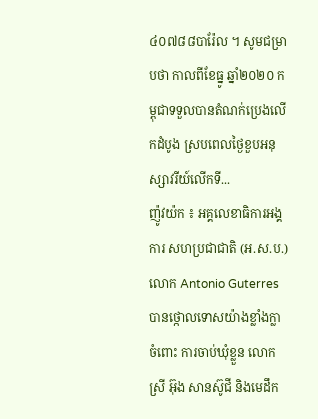៤០៧៨៨បារ៉ែល ។ សូមជម្រាបថា កាលពីខែធ្នូ ឆ្នាំ២០២០ កម្ពុជាទទួលបានតំណក់ប្រេងលើកដំបូង ស្របពេលថ្ងៃខួបអនុស្សាវរីយ៍លើកទី...
ញ៉ូវយ៉ក ៖ អគ្គលេខាធិការអង្គការ សហប្រជាជាតិ (អ.ស.ប.) លោក Antonio Guterres បានថ្កោលទោសយ៉ាងខ្លាំងក្លា ចំពោះ ការចាប់ឃុំខ្លួន លោកស្រី អ៊ុង សានស៊ូជី និងមេដឹក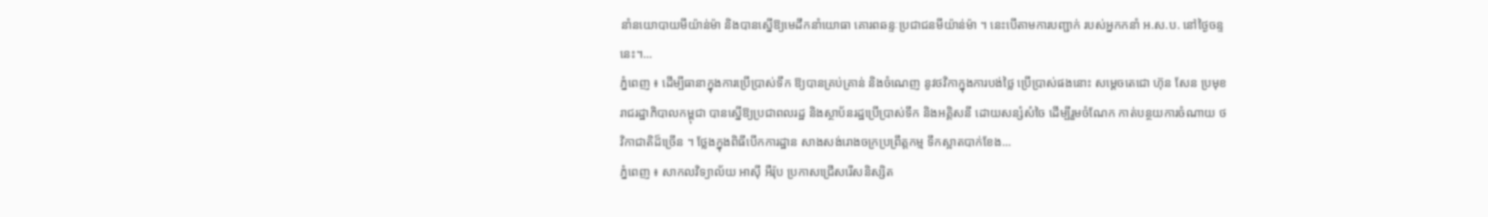នាំនយោបាយមីយ៉ាន់ម៉ា និងបានស្នើឱ្យមេដឹកនាំយោធា គោរពឆន្ទៈប្រជាជនមីយ៉ាន់ម៉ា ។ នេះបើតាមការបញ្ជាក់ របស់អ្នកកនាំ អ.ស.ប. នៅថ្ងៃចន្ទនេះ។...
ភ្នំពេញ ៖ ដើម្បីធានាក្នុងការប្រើប្រាស់ទឹក ឱ្យបានគ្រប់គ្រាន់ និងចំណេញ នូវថវិកាក្នុងការបង់ថ្លៃ ប្រើប្រាស់ផងនោះ សម្តេចតេជោ ហ៊ុន សែន ប្រមុខរាជរដ្ឋាភិបាលកម្ពុជា បានស្នើឱ្យប្រជាពលរដ្ឋ និងស្ថាប័នរដ្ឋប្រើប្រាស់ទឹក និងអគ្គិសនី ដោយសន្សំសំចៃ ដើម្បីរួមចំណែក កាត់បន្ថយការចំណាយ ថវិកាជាតិដ៏ច្រើន ។ ថ្លែងក្នុងពិធីបើកការដ្ឋាន សាងសង់រោងចក្រប្រព្រឹត្តកម្ម ទឹកស្អាតបាក់ខែង...
ភ្នំពេញ ៖ សាកលវិទ្យាល័យ អាស៊ី អឺរ៉ុប ប្រកាសជ្រើសរើសនិស្សិត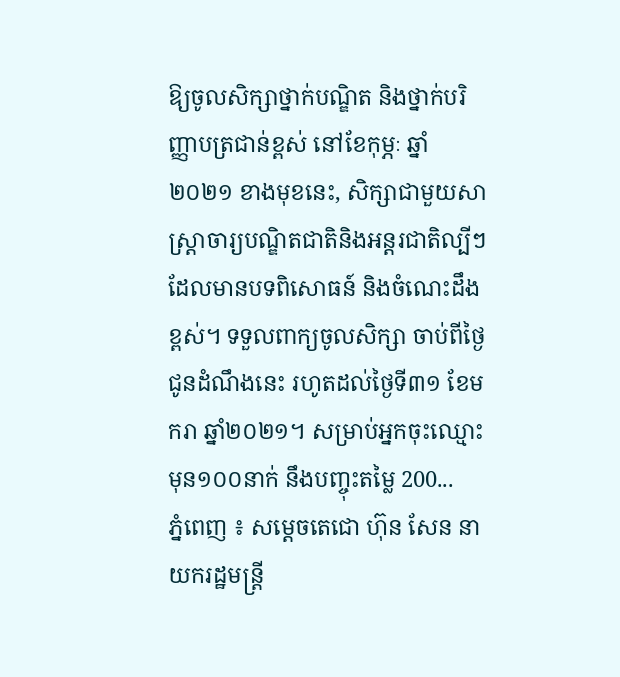ឱ្យចូលសិក្សាថ្នាក់បណ្ឌិត និងថ្នាក់បរិញ្ញាបត្រជាន់ខ្ពស់ នៅខែកុម្ភៈ ឆ្នាំ២០២១ ខាងមុខនេះ, សិក្សាជាមួយសាស្រ្តាចារ្យបណ្ឌិតជាតិនិងអន្តរជាតិល្បីៗ ដែលមានបទពិសោធន៍ និងចំណេះដឹងខ្ពស់។ ទទួលពាក្យចូលសិក្សា ចាប់ពីថ្ងៃជូនដំណឹងនេះ រហូតដល់ថ្ងៃទី៣១ ខែមករា ឆ្នាំ២០២១។ សម្រាប់អ្នកចុះឈ្មោះមុន១០០នាក់ នឹងបញ្ចុះតម្លៃ 200...
ភ្នំពេញ ៖ សម្តេចតេជោ ហ៊ុន សែន នាយករដ្ឋមន្ត្រី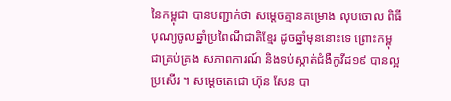នៃកម្ពុជា បានបញ្ជាក់ថា សម្តេចគ្មានគម្រោង លុបចោល ពិធីបុណ្យចូលឆ្នាំប្រពៃណីជាតិខ្មែរ ដូចឆ្នាំមុននោះទេ ព្រោះកម្ពុជាគ្រប់គ្រង សភាពការណ៍ និងទប់ស្កាត់ជំងឺកូវីដ១៩ បានល្អប្រសើរ ។ សម្តេចតេជោ ហ៊ុន សែន បា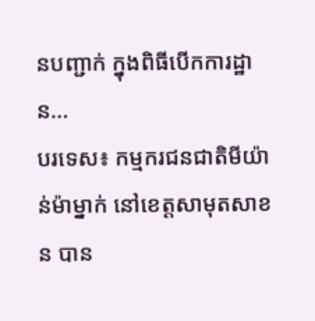នបញ្ជាក់ ក្នុងពិធីបើកការដ្ឋាន...
បរទេស៖ កម្មករជនជាតិមីយ៉ាន់ម៉ាម្នាក់ នៅខេត្តសាមុតសាខន បាន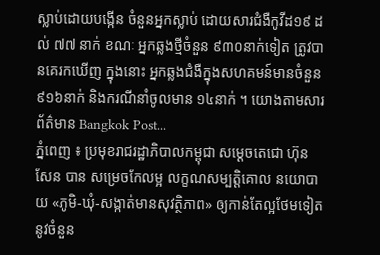ស្លាប់ដោយបង្កើន ចំនួនអ្នកស្លាប់ ដោយសារជំងឺកូវីដ១៩ ដល់ ៧៧ នាក់ ខណៈ អ្នកឆ្លងថ្មីចំនួន ៩៣០នាក់ទៀត ត្រូវបានគេរកឃើញ ក្នុងនោះ អ្នកឆ្លងជំងឺក្នុងសហគមន៍មានចំនួន ៩១៦នាក់ និងករណីនាំចូលមាន ១៤នាក់ ។ យោងតាមសារព័ត៌មាន Bangkok Post...
ភ្នំពេញ ៖ ប្រមុខរាជរដ្ឋាភិបាលកម្ពុជា សម្ដេចតេជោ ហ៊ុន សែន បាន សម្រេចកែលម្អ លក្ខណសម្បត្តិគោល នយោបាយ «ភូមិ-ឃុំ-សង្កាត់មានសុវត្ថិភាព» ឲ្យកាន់តែល្អថែមទៀត នូវចំនួន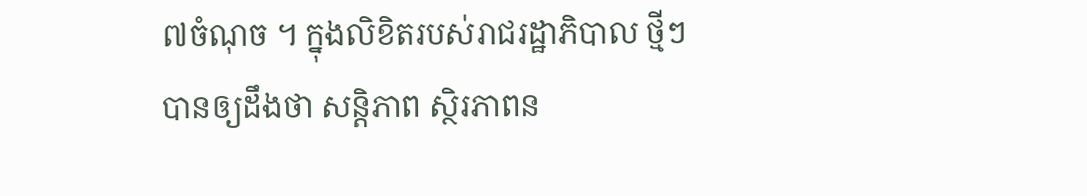៧ចំណុច ។ ក្នុងលិខិតរបស់រាជរដ្ឋាភិបាល ថ្មីៗបានឲ្យដឹងថា សន្តិភាព ស្ថិរភាពន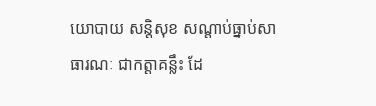យោបាយ សន្តិសុខ សណ្តាប់ធ្នាប់សាធារណៈ ជាកត្តាគន្លឹះ ដែ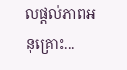លផ្តល់ភាពអនុគ្រោះ...